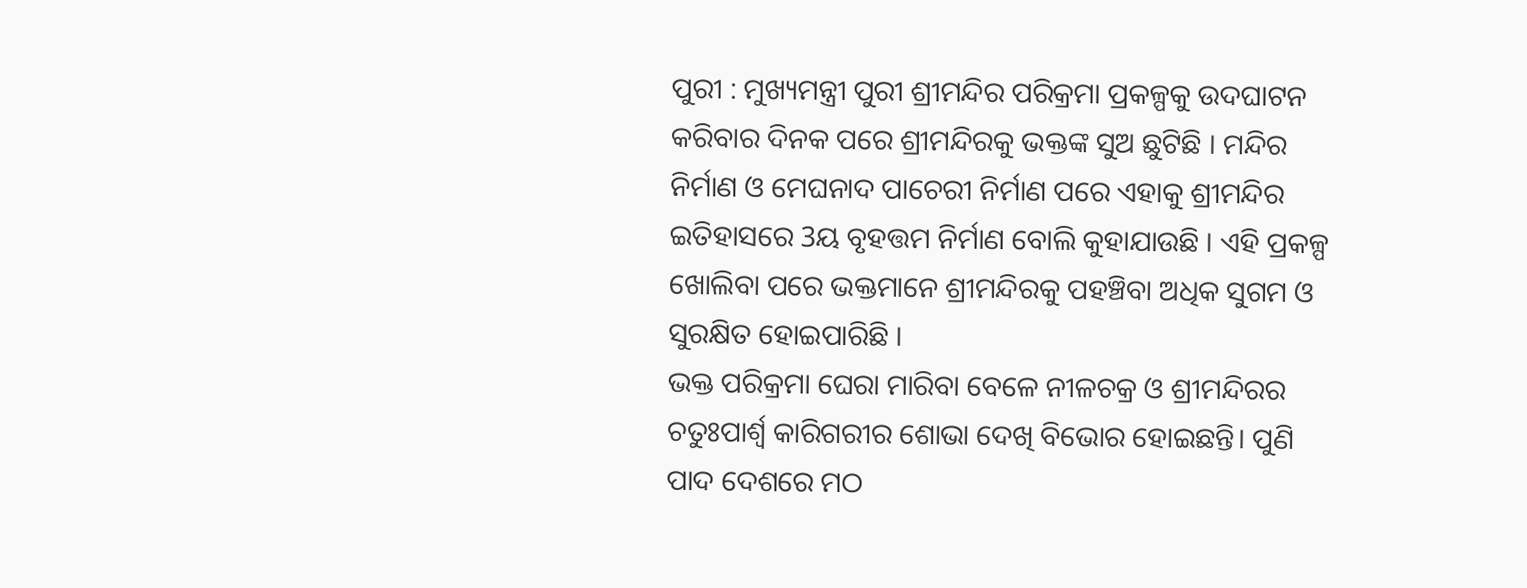ପୁରୀ : ମୁଖ୍ୟମନ୍ତ୍ରୀ ପୁରୀ ଶ୍ରୀମନ୍ଦିର ପରିକ୍ରମା ପ୍ରକଳ୍ପକୁ ଉଦଘାଟନ କରିବାର ଦିନକ ପରେ ଶ୍ରୀମନ୍ଦିରକୁ ଭକ୍ତଙ୍କ ସୁଅ ଛୁଟିଛି । ମନ୍ଦିର ନିର୍ମାଣ ଓ ମେଘନାଦ ପାଚେରୀ ନିର୍ମାଣ ପରେ ଏହାକୁ ଶ୍ରୀମନ୍ଦିର ଇତିହାସରେ 3ୟ ବୃହତ୍ତମ ନିର୍ମାଣ ବୋଲି କୁହାଯାଉଛି । ଏହି ପ୍ରକଳ୍ପ ଖୋଲିବା ପରେ ଭକ୍ତମାନେ ଶ୍ରୀମନ୍ଦିରକୁ ପହଞ୍ଚିବା ଅଧିକ ସୁଗମ ଓ ସୁରକ୍ଷିତ ହୋଇପାରିଛି ।
ଭକ୍ତ ପରିକ୍ରମା ଘେରା ମାରିବା ବେଳେ ନୀଳଚକ୍ର ଓ ଶ୍ରୀମନ୍ଦିରର ଚତୁଃପାର୍ଶ୍ବ କାରିଗରୀର ଶୋଭା ଦେଖି ବିଭୋର ହୋଇଛନ୍ତି। ପୁଣି ପାଦ ଦେଶରେ ମଠ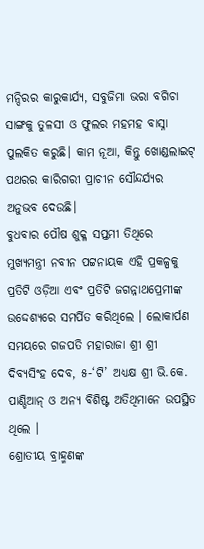ମନ୍ଦିରର କାରୁକାର୍ଯ୍ୟ, ସବୁଜିମା ଭରା ବଗିଚା ସାଙ୍ଗକୁ ତୁଳସୀ ଓ ଫୁଲର ମହମହ ବାସ୍ନା ପୁଲକିତ କରୁଛି। କାମ ନୂଆ, କିନ୍ତୁ ଖୋଣ୍ଡଲାଇଟ୍ ପଥରର କାରିଗରୀ ପ୍ରାଚୀନ ସୌନ୍ଦର୍ଯ୍ୟର ଅନୁଭବ ଦେଉଛି।
ବୁଧବାର ପୌଷ ଶୁକ୍ଳ ସପ୍ତମୀ ତିଥିରେ ମୁଖ୍ୟମନ୍ତ୍ରୀ ନବୀନ ପଟ୍ଟନାୟକ ଏହି ପ୍ରକଳ୍ପକୁ ପ୍ରତିଟି ଓଡ଼ିଆ ଏବଂ ପ୍ରତିଟି ଜଗନ୍ନାଥପ୍ରେମୀଙ୍କ ଉଦ୍ଦେଶ୍ୟରେ ସମର୍ପିତ କରିଥିଲେ । ଲୋକାର୍ପଣ ସମୟରେ ଗଜପତି ମହାରାଜା ଶ୍ରୀ ଶ୍ରୀ ଦିବ୍ୟସିଂହ ଦେବ, ୫-‘ଟି’ ଅଧ୍ୟକ୍ଷ ଶ୍ରୀ ଭି.କେ. ପାଣ୍ଡିଆନ୍ ଓ ଅନ୍ୟ ବିଶିଷ୍ଟ ଅତିଥିମାନେ ଉପସ୍ଥିତ ଥିଲେ ।
ଶ୍ରୋତୀୟ ବ୍ରାହ୍ମଣଙ୍କ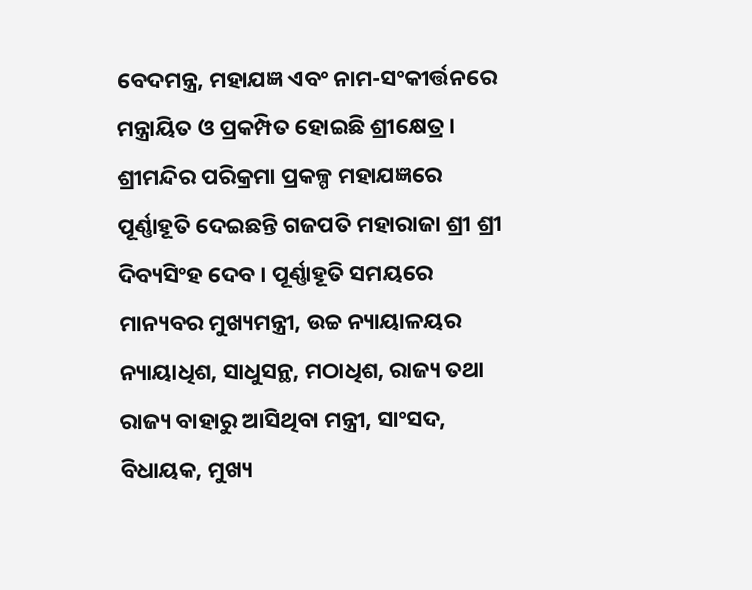ବେଦମନ୍ତ୍ର, ମହାଯଜ୍ଞ ଏବଂ ନାମ-ସଂକୀର୍ତ୍ତନରେ ମନ୍ତ୍ରାୟିତ ଓ ପ୍ରକମ୍ପିତ ହୋଇଛି ଶ୍ରୀକ୍ଷେତ୍ର । ଶ୍ରୀମନ୍ଦିର ପରିକ୍ରମା ପ୍ରକଳ୍ପ ମହାଯଜ୍ଞରେ ପୂର୍ଣ୍ଣାହୂତି ଦେଇଛନ୍ତି ଗଜପତି ମହାରାଜା ଶ୍ରୀ ଶ୍ରୀ ଦିବ୍ୟସିଂହ ଦେବ । ପୂର୍ଣ୍ଣାହୂତି ସମୟରେ ମାନ୍ୟବର ମୁଖ୍ୟମନ୍ତ୍ରୀ, ଉଚ୍ଚ ନ୍ୟାୟାଳୟର ନ୍ୟାୟାଧିଶ, ସାଧୁସନ୍ଥ, ମଠାଧିଶ, ରାଜ୍ୟ ତଥା ରାଜ୍ୟ ବାହାରୁ ଆସିଥିବା ମନ୍ତ୍ରୀ, ସାଂସଦ, ବିଧାୟକ, ମୁଖ୍ୟ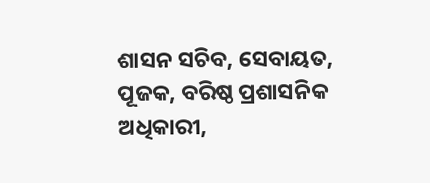ଶାସନ ସଚିବ, ସେବାୟତ, ପୂଜକ, ବରିଷ୍ଠ ପ୍ରଶାସନିକ ଅଧିକାରୀ,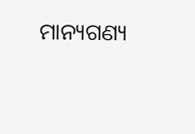ମାନ୍ୟଗଣ୍ୟ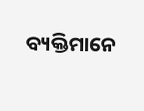ବ୍ୟକ୍ତିମାନେ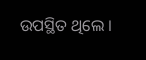ଉପସ୍ଥିତ ଥିଲେ ।